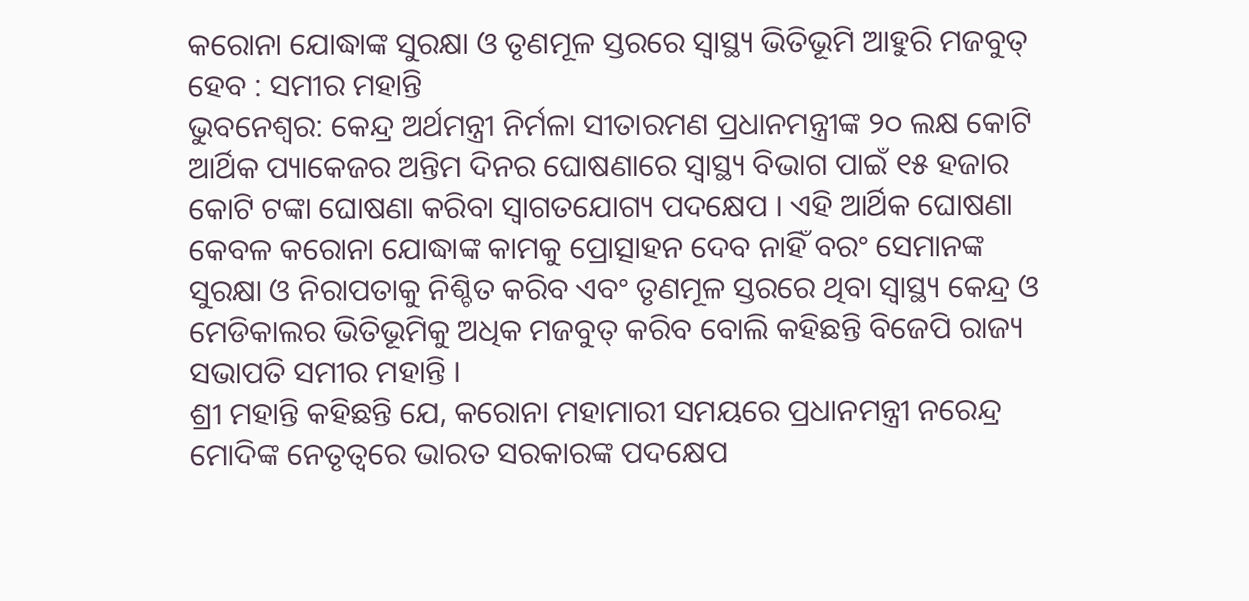କରୋନା ଯୋଦ୍ଧାଙ୍କ ସୁରକ୍ଷା ଓ ତୃଣମୂଳ ସ୍ତରରେ ସ୍ୱାସ୍ଥ୍ୟ ଭିତିଭୂମି ଆହୁରି ମଜବୁତ୍ ହେବ : ସମୀର ମହାନ୍ତି
ଭୁବନେଶ୍ୱର: କେନ୍ଦ୍ର ଅର୍ଥମନ୍ତ୍ରୀ ନିର୍ମଳା ସୀତାରମଣ ପ୍ରଧାନମନ୍ତ୍ରୀଙ୍କ ୨୦ ଲକ୍ଷ କୋଟି ଆର୍ଥିକ ପ୍ୟାକେଜର ଅନ୍ତିମ ଦିନର ଘୋଷଣାରେ ସ୍ୱାସ୍ଥ୍ୟ ବିଭାଗ ପାଇଁ ୧୫ ହଜାର କୋଟି ଟଙ୍କା ଘୋଷଣା କରିବା ସ୍ୱାଗତଯୋଗ୍ୟ ପଦକ୍ଷେପ । ଏହି ଆର୍ଥିକ ଘୋଷଣା କେବଳ କରୋନା ଯୋଦ୍ଧାଙ୍କ କାମକୁ ପ୍ରୋତ୍ସାହନ ଦେବ ନାହିଁ ବରଂ ସେମାନଙ୍କ ସୁରକ୍ଷା ଓ ନିରାପତାକୁ ନିଶ୍ଚିତ କରିବ ଏବଂ ତୃଣମୂଳ ସ୍ତରରେ ଥିବା ସ୍ୱାସ୍ଥ୍ୟ କେନ୍ଦ୍ର ଓ ମେଡିକାଲର ଭିତିଭୂମିକୁ ଅଧିକ ମଜବୁତ୍ କରିବ ବୋଲି କହିଛନ୍ତି ବିଜେପି ରାଜ୍ୟ ସଭାପତି ସମୀର ମହାନ୍ତି ।
ଶ୍ରୀ ମହାନ୍ତି କହିଛନ୍ତି ଯେ, କରୋନା ମହାମାରୀ ସମୟରେ ପ୍ରଧାନମନ୍ତ୍ରୀ ନରେନ୍ଦ୍ର ମୋଦିଙ୍କ ନେତୃତ୍ୱରେ ଭାରତ ସରକାରଙ୍କ ପଦକ୍ଷେପ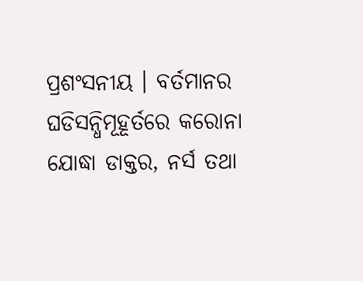ପ୍ରଶଂସନୀୟ । ବର୍ତମାନର ଘଡିସନ୍ଧିମୂହୂର୍ତରେ କରୋନା ଯୋଦ୍ଧା ଡାକ୍ତର, ନର୍ସ ତଥା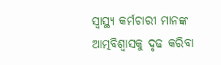ସ୍ୱାସ୍ଥ୍ୟ କର୍ମଚାରୀ ମାନଙ୍କ ଆତ୍ମବିଶ୍ୱାସକୁ ଦୃଢ କରିବା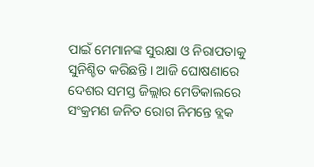ପାଇଁ ମେମାନଙ୍କ ସୁରକ୍ଷା ଓ ନିରାପତାକୁ ସୁନିଶ୍ଚିତ କରିଛନ୍ତି । ଆଜି ଘୋଷଣାରେ ଦେଶର ସମସ୍ତ ଜିଲ୍ଲାର ମେଡିକାଲରେ ସଂକ୍ରମଣ ଜନିତ ରୋଗ ନିମନ୍ତେ ବ୍ଲକ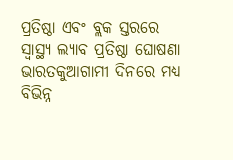ପ୍ରତିଷ୍ଠା ଏବଂ ବ୍ଲକ ସ୍ତରରେ ସ୍ୱାସ୍ଥ୍ୟ ଲ୍ୟାବ ପ୍ରତିଷ୍ଠା ଘୋଷଣା ଭାରତକୁଆଗାମୀ ଦିନରେ ମଧ୍ୟ ବିଭିନ୍ନ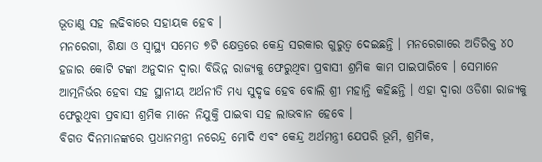ଭୂତାଣୁ ସହ ଲଢିବାରେ ସହାୟକ ହେବ ।
ମନରେଗା, ଶିକ୍ଷା ଓ ସ୍ୱାସ୍ଥ୍ୟ ସମେତ ୭ଟି କ୍ଷେତ୍ରରେ କେନ୍ଦ୍ର ସରକାର ଗୁରୁତ୍ୱ ଦେଇଛନ୍ତି । ମନରେଗାରେ ଅତିରିକ୍ତ ୪୦ ହଜାର କୋଟି ଟଙ୍କା ଅନୁଦାନ ଦ୍ୱାରା ବିଭିନ୍ନ ରାଜ୍ୟକୁ ଫେରୁଥିବା ପ୍ରବାସୀ ଶ୍ରମିକ କାମ ପାଇପାରିବେ । ସେମାନେ ଆତ୍ମନିର୍ଭର ହେବା ସହ ସ୍ଥାନୀୟ ଅର୍ଥନୀତି ମଧ୍ୟ ସୁଦୃଢ ହେବ ବୋଲି ଶ୍ରୀ ମହାନ୍ତି କହିଛନ୍ତି । ଏହା ଦ୍ୱାରା ଓଡିଶା ରାଜ୍ୟକୁ ଫେରୁଥିବା ପ୍ରବାସୀ ଶ୍ରମିକ ମାନେ ନିଯୁକ୍ତି ପାଇବା ସହ ଲାଭବାନ ହେବେ ।
ବିଗତ ଦିନମାନଙ୍କରେ ପ୍ରଧାନମନ୍ତ୍ରୀ ନରେନ୍ଦ୍ର ମୋଦି ଏବଂ କେନ୍ଦ୍ର ଅର୍ଥମନ୍ତ୍ରୀ ଯେପରି ଭୂମି, ଶ୍ରମିକ,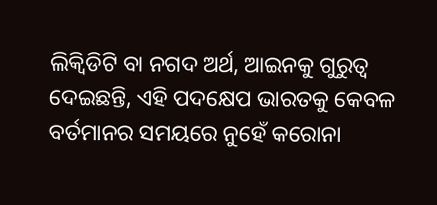ଲିକ୍ୱିଡିଟି ବା ନଗଦ ଅର୍ଥ, ଆଇନକୁ ଗୁରୁତ୍ୱ ଦେଇଛନ୍ତି, ଏହି ପଦକ୍ଷେପ ଭାରତକୁ କେବଳ ବର୍ତମାନର ସମୟରେ ନୁହେଁ କରୋନା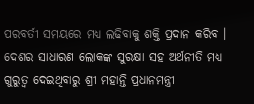ପରବର୍ତୀ ସମୟରେ ମଧ୍ୟ ଲଢିବାକୁ ଶକ୍ତି ପ୍ରଦାନ କରିବ । ଦେଶର ସାଧାରଣ ଲୋକଙ୍କ ସୁରକ୍ଷା ସହ ଅର୍ଥନୀତି ମଧ୍ୟ ଗୁରୁତ୍ୱ ଦେଇଥିବାରୁ ଶ୍ରୀ ମହାନ୍ତି ପ୍ରଧାନମନ୍ତ୍ରୀ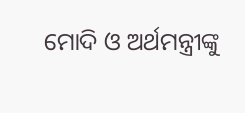ମୋଦି ଓ ଅର୍ଥମନ୍ତ୍ରୀଙ୍କୁ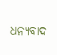ଧନ୍ୟବାଦ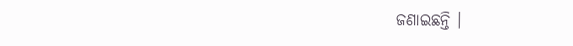ଜଣାଇଛନ୍ତି ।